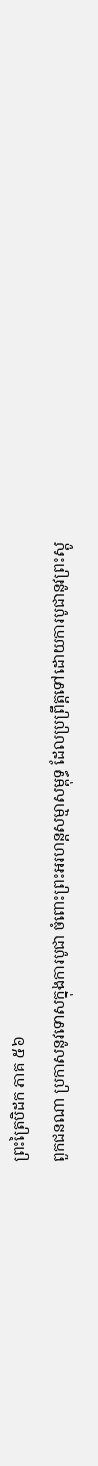ព្រះត្រៃបិដក ភាគ ៥៦
ពួកជនណា ប្រកាសនូវទោសក្នុងការបូជា ចំពោះព្រះអរហន្តសម្មាសម្ពុទ្ធ ដែលប្រព្រឹត្តទៅដោយការបូជានូវព្រះស្ដូ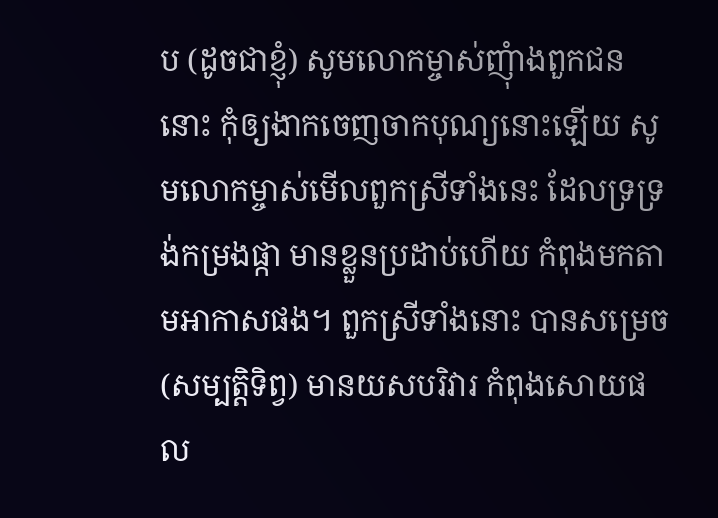ប (ដូចជាខ្ញុំ) សូមលោកម្ចាស់ញុំាងពួកជននោះ កុំឲ្យងាកចេញចាកបុណ្យនោះឡើយ សូមលោកម្ចាស់មើលពួកស្រីទាំងនេះ ដែលទ្រទ្រង់កម្រងផ្កា មានខ្លួនប្រដាប់ហើយ កំពុងមកតាមអាកាសផង។ ពួកស្រីទាំងនោះ បានសម្រេច (សម្បត្តិទិព្វ) មានយសបរិវារ កំពុងសោយផល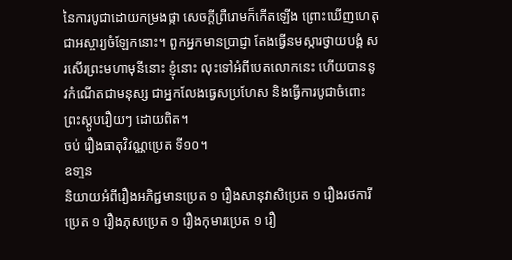នៃការបូជាដោយកម្រងផ្កា សេចក្ដីព្រឺរោមក៏កើតឡើង ព្រោះឃើញហេតុជាអស្ចារ្យចំឡែកនោះ។ ពួកអ្នកមានប្រាជ្ញា តែងធ្វើនមស្ការថ្វាយបង្គំ សរសើរព្រះមហាមុនីនោះ ខ្ញុំនោះ លុះទៅអំពីបេតលោកនេះ ហើយបាននូវកំណើតជាមនុស្ស ជាអ្នកលែងធ្វេសប្រហែស និងធ្វើការបូជាចំពោះព្រះស្ដូបរឿយៗ ដោយពិត។
ចប់ រឿងធាតុវិវណ្ណប្រេត ទី១០។
ឧទា្ទន
និយាយអំពីរឿងអភិជ្ជមានប្រេត ១ រឿងសានុវាសិប្រេត ១ រឿងរថការីប្រេត ១ រឿងភុសប្រេត ១ រឿងកុមារប្រេត ១ រឿ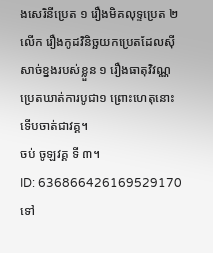ងសេរិនីប្រេត ១ រឿងមិគលុទ្ទប្រេត ២ លើក រឿងកូដវិនិច្ឆយកប្រេតដែលស៊ីសាច់ខ្នងរបស់ខ្លួន ១ រឿងធាតុវិវណ្ណប្រេតឃាត់ការបូជា១ ព្រោះហេតុនោះ ទើបចាត់ជាវគ្គ។
ចប់ ចូឡវគ្គ ទី ៣។
ID: 636866426169529170
ទៅ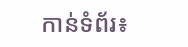កាន់ទំព័រ៖